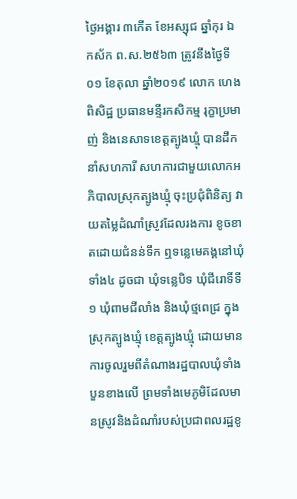ថ្ងៃអង្គារ ៣កើត ខែអស្សុជ ឆ្នាំកុរ ឯកស័ក ព.ស.២៥៦៣ ត្រូវនឹងថ្ងៃទី០១ ខែតុលា ឆ្នាំ២០១៩ លោក ហេង ពិសិដ្ឋ ប្រធានមន្ទីរកសិកម្ម រុក្ខាប្រមាញ់ និងនេសាទខេត្តត្បូងឃ្មុំ បានដឹកនាំសហការី សហការជាមួយលោកអភិបាលស្រុកត្បូងឃ្មុំ ចុះប្រជុំពិនិត្យ វាយតម្លៃដំណាំស្រូវដែលរងការ ខូចខាតដោយជំនន់ទឹក ឮទន្លេមេគង្គនៅឃុំទាំង៤ ដូចជា ឃុំទន្លេបិទ ឃុំជីរោទិ៍ទី១ ឃុំពាមជីលាំង និងឃុំថ្មពេជ្រ ក្នុង ស្រុកត្បូងឃ្មុំ ខេត្តត្បូងឃ្មុំ ដោយមានការចូលរួមពីតំណាងរដ្ឋបាលឃុំទាំងបួនខាងលើ ព្រមទាំងមេភូមិដែលមានស្រូវនិងដំណាំរបស់ប្រជាពលរដ្ឋខូ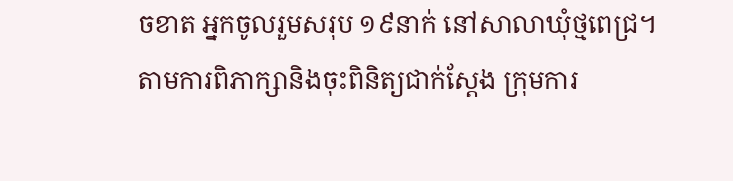ចខាត អ្នកចូលរួមសរុប ១៩នាក់ នៅសាលាឃុំថ្មពេជ្រ។
តាមការពិភាក្សានិងចុះពិនិត្យជាក់ស្តែង ក្រុមការ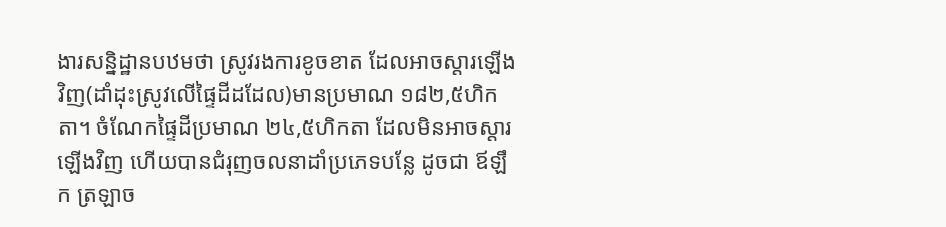ងារសន្និដ្ឋានបឋមថា ស្រូវរងការខូចខាត ដែលអាចស្តារឡើងវិញ(ដាំដុះស្រូវលើផ្ទៃដីដដែល)មានប្រមាណ ១៨២,៥ហិកតា។ ចំណែកផ្ទៃដីប្រមាណ ២៤,៥ហិកតា ដែលមិនអាចស្តារឡើងវិញ ហើយបានជំរុញចលនាដាំប្រភេទបន្លែ ដូចជា ឪឡឹក ត្រឡាច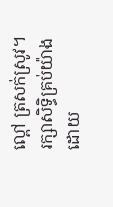ល្ពៅ ត្រសក់ស្រូវ។
រក្សាសិទិ្ធគ្រប់យ៉ាងដោយ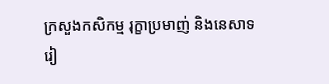ក្រសួងកសិកម្ម រុក្ខាប្រមាញ់ និងនេសាទ
រៀ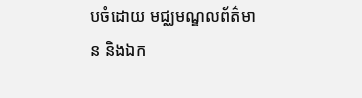បចំដោយ មជ្ឈមណ្ឌលព័ត៌មាន និងឯក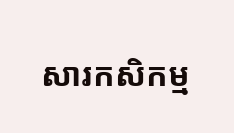សារកសិកម្ម